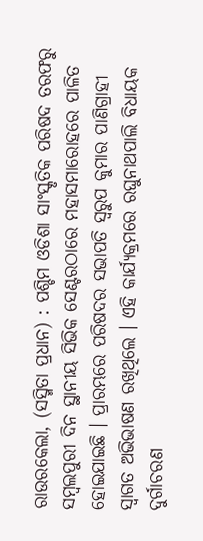ରାଉରକେଲା, (ସସ୍ମିତା ପ୍ରଧାନ) : ପଶ୍ଚିମ ଓଡିଶା ସାଂସ୍କୃତିକ ପରିଷଦ ତରଫରୁ ସମ୍ବଲପୁରୀ ଦିନ ସ୍ଥାନୀୟ ସିଭିକ ସେଣ୍ଟରଠାରେ ମହାସମାରୋହରେ ପାଳିତ ହୋଇଯାଇଛି । ପ୍ରାରମ୍ଭରେ ପରିଷଦର ସଭାପତି ସ୍ୱରୁପ କୁମାର ପାଣିଗ୍ରାହୀ ସ୍ୱାଗତ ଅଭିଭାଷଣ ରଖିଥିଲେ । ଏହି କାର୍ଯ୍ୟକ୍ରମରେ ରଘୁନାଥପାଲି ବିଧାୟକ ଦୁର୍ଗାଚରଣ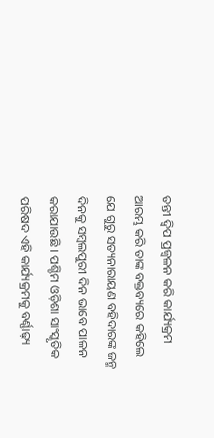ତନ୍ତୀ ଦ୍ୱିପ ପ୍ରଜ୍ୱଳନ କରି କାର୍ଯ୍ୟକ୍ରମ ଆରମ୍ଭ କରି ତାଙ୍କ ବକ୍ତବ୍ୟରେ କହିଲେ ଯେ ଗୁରୁ ସତ୍ୟନାରାୟଣ ବହିଦାରଙ୍କ ଜନ୍ମ ଦିନକୁ ସମ୍ବଲପୁରୀ ଦିନ ଭାବେ ପାଳନ କରାଯାଉଛି । ପଶ୍ଚିମ ଓଡ଼ିଶା ସାଂସ୍କୃତିକ ପରିଷଦ ଏହି କାର୍ଯ୍ୟକ୍ରମକୁ ବର୍ଣ୍ଣାଢ଼୍ୟ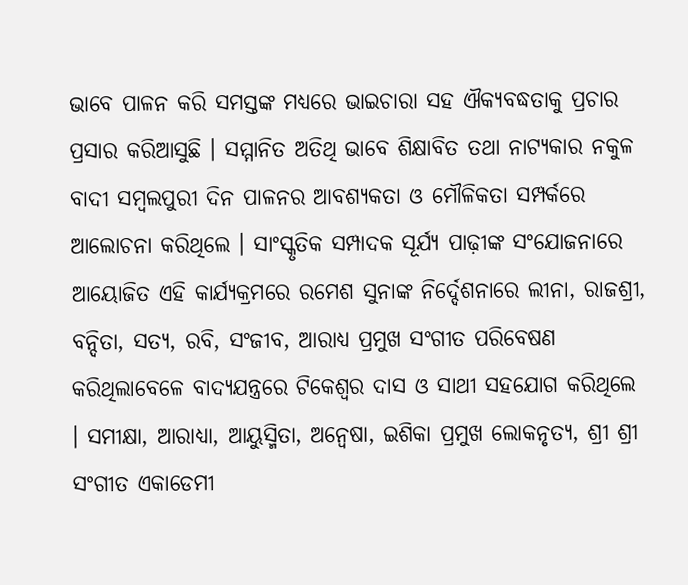ଭାବେ ପାଳନ କରି ସମସ୍ତଙ୍କ ମଧ୍ୟରେ ଭାଇଚାରା ସହ ଐକ୍ୟବଦ୍ଧତାକୁ ପ୍ରଚାର ପ୍ରସାର କରିଆସୁଛି । ସମ୍ମାନିତ ଅତିଥି ଭାବେ ଶିକ୍ଷାବିତ ତଥା ନାଟ୍ୟକାର ନକୁଳ ବାଦୀ ସମ୍ବଲପୁରୀ ଦିନ ପାଳନର ଆବଶ୍ୟକତା ଓ ମୌଳିକତା ସମ୍ପର୍କରେ ଆଲୋଚନା କରିଥିଲେ । ସାଂସ୍କୃତିକ ସମ୍ପାଦକ ସୂର୍ଯ୍ୟ ପାଢ଼ୀଙ୍କ ସଂଯୋଜନାରେ ଆୟୋଜିତ ଏହି କାର୍ଯ୍ୟକ୍ରମରେ ରମେଶ ସୁନାଙ୍କ ନିର୍ଦ୍ଦେଶନାରେ ଲୀନା, ରାଜଶ୍ରୀ, ବନ୍ଦିତା, ସତ୍ୟ, ରବି, ସଂଜୀବ, ଆରାଧ୍ୟ ପ୍ରମୁଖ ସଂଗୀତ ପରିବେଷଣ କରିଥିଲାବେଳେ ବାଦ୍ୟଯନ୍ତ୍ରରେ ଟିକେଶ୍ୱର ଦାସ ଓ ସାଥୀ ସହଯୋଗ କରିଥିଲେ । ସମୀକ୍ଷା, ଆରାଧ୍ୟା, ଆୟୁସ୍ମିତା, ଅନ୍ୱେଷା, ଇଶିକା ପ୍ରମୁଖ ଲୋକନୃତ୍ୟ, ଶ୍ରୀ ଶ୍ରୀ ସଂଗୀତ ଏକାଡେମୀ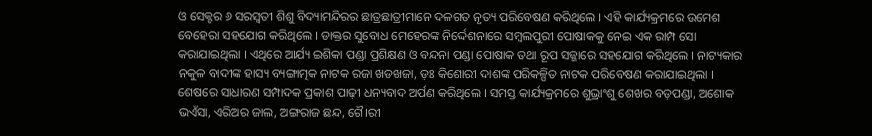ଓ ସେକ୍ଟର ୬ ସରସ୍ଵତୀ ଶିଶୁ ବିଦ୍ୟାମନ୍ଦିରର ଛାତ୍ରଛାତ୍ରୀମାନେ ଦଳଗତ ନୃତ୍ୟ ପରିବେଷଣ କରିଥିଲେ । ଏହି କାର୍ଯ୍ୟକ୍ରମରେ ଉମେଶ ବେହେରା ସହଯୋଗ କରିଥିଲେ । ଡାକ୍ତର ସୁବୋଧ ମେହେରଙ୍କ ନିର୍ଦ୍ଦେଶନାରେ ସମ୍ବଲପୁରୀ ପୋଷାକକୁ ନେଇ ଏକ ରାମ୍ପ ସୋ କରାଯାଇଥିଲା । ଏଥିରେ ଆର୍ଯ୍ୟ ଇଶିକା ପଣ୍ଡା ପ୍ରଶିକ୍ଷଣ ଓ ବନ୍ଦନା ପଣ୍ଡା ପୋଷାକ ତଥା ରୂପ ସଜ୍ଜାରେ ସହଯୋଗ କରିଥିଲେ । ନାଟ୍ୟକାର ନକୁଳ ବାଦୀଙ୍କ ହାସ୍ୟ ବ୍ୟଙ୍ଗାତ୍ମକ ନାଟକ ରଜା ଖଡଖଜା, ଡ଼ଃ କିଶୋରୀ ଦାଶଙ୍କ ପରିକଳ୍ପିତ ନାଟକ ପରିବେଷଣ କରାଯାଇଥିଲା । ଶେଷରେ ସାଧାରଣ ସମ୍ପାଦକ ପ୍ରକାଶ ପାଢ଼ୀ ଧନ୍ୟବାଦ ଅର୍ପଣ କରିଥିଲେ । ସମସ୍ତ କାର୍ଯ୍ୟକ୍ରମରେ ଶୁଭ୍ରାଂଶୁ ଶେଖର ବଡ଼ପଣ୍ଡା, ଅଶୋକ ଭଏଁସା, ଏରିଅର ଜାଲ, ଅଙ୍ଗରାଜ ଛନ୍ଦ, ଗୈ।ରୀ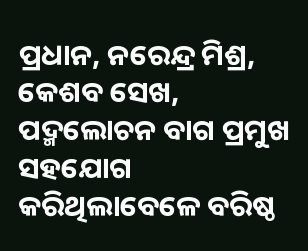ପ୍ରଧାନ, ନରେନ୍ଦ୍ର ମିଶ୍ର, କେଶବ ସେଖ, ପଦ୍ମଲୋଚନ ବାଗ ପ୍ରମୁଖ ସହଯୋଗ କରିଥିଲାବେଳେ ବରିଷ୍ଠ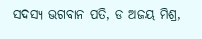ସଦସ୍ୟ ଭଗବାନ ପତି, ଡ ଅଜୟ ମିଶ୍ର,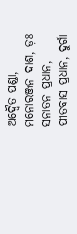ଅଦ୍ଵୈତ ପଣ୍ଡା, ମନୋରଞ୍ଜନ ଦାଶ, ଡ଼ଃ ସନାତନ ପ୍ରଧାନ, ପୀତବାସ ପ୍ରଧାନ, ଦୁର୍ଗା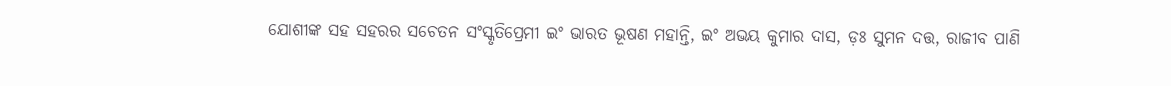ଯୋଶୀଙ୍କ ସହ ସହରର ସଚେତନ ସଂସ୍କୃତିପ୍ରେମୀ ଇଂ ଭାରତ ଭୂଷଣ ମହାନ୍ତି, ଇଂ ଅଭୟ କୁମାର ଦାସ, ଡ଼ଃ ସୁମନ ଦତ୍ତ, ରାଜୀବ ପାଣି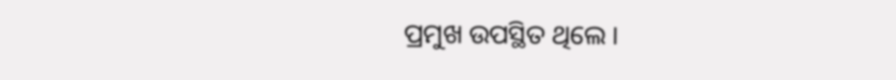ପ୍ରମୁଖ ଉପସ୍ଥିତ ଥିଲେ ।